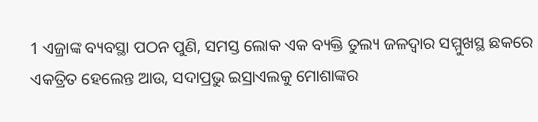1 ଏଜ୍ରାଙ୍କ ବ୍ୟବସ୍ଥା ପଠନ ପୁଣି, ସମସ୍ତ ଲୋକ ଏକ ବ୍ୟକ୍ତି ତୁଲ୍ୟ ଜଳଦ୍ୱାର ସମ୍ମୁଖସ୍ଥ ଛକରେ ଏକତ୍ରିତ ହେଲେନ୍ତ ଆଉ, ସଦାପ୍ରଭୁ ଇସ୍ରାଏଲକୁ ମୋଶାଙ୍କର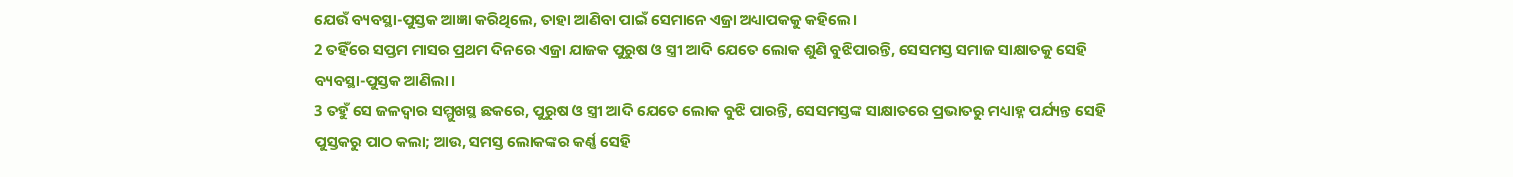ଯେଉଁ ବ୍ୟବସ୍ଥା-ପୁସ୍ତକ ଆଜ୍ଞା କରିଥିଲେ, ତାହା ଆଣିବା ପାଇଁ ସେମାନେ ଏଜ୍ରା ଅଧ୍ୟାପକକୁ କହିଲେ।
2 ତହିଁରେ ସପ୍ତମ ମାସର ପ୍ରଥମ ଦିନରେ ଏଜ୍ରା ଯାଜକ ପୁରୁଷ ଓ ସ୍ତ୍ରୀ ଆଦି ଯେତେ ଲୋକ ଶୁଣି ବୁଝିପାରନ୍ତି, ସେସମସ୍ତ ସମାଜ ସାକ୍ଷାତକୁ ସେହି ବ୍ୟବସ୍ଥା-ପୁସ୍ତକ ଆଣିଲା।
3 ତହୁଁ ସେ ଜଳଦ୍ୱାର ସମ୍ମୁଖସ୍ଥ ଛକରେ, ପୁରୁଷ ଓ ସ୍ତ୍ରୀ ଆଦି ଯେତେ ଲୋକ ବୁଝି ପାରନ୍ତି, ସେସମସ୍ତଙ୍କ ସାକ୍ଷାତରେ ପ୍ରଭାତରୁ ମଧ୍ୟାହ୍ନ ପର୍ଯ୍ୟନ୍ତ ସେହି ପୁସ୍ତକରୁ ପାଠ କଲା; ଆଉ, ସମସ୍ତ ଲୋକଙ୍କର କର୍ଣ୍ଣ ସେହି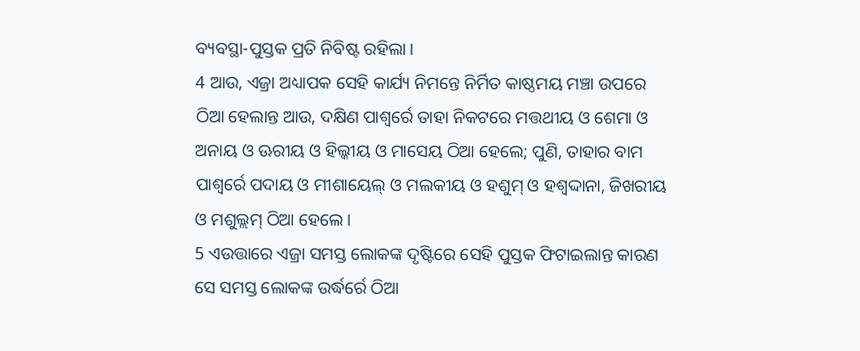ବ୍ୟବସ୍ଥା-ପୁସ୍ତକ ପ୍ରତି ନିବିଷ୍ଟ ରହିଲା।
4 ଆଉ, ଏଜ୍ରା ଅଧ୍ୟାପକ ସେହି କାର୍ଯ୍ୟ ନିମନ୍ତେ ନିର୍ମିତ କାଷ୍ଠମୟ ମଞ୍ଚା ଉପରେ ଠିଆ ହେଲାନ୍ତ ଆଉ, ଦକ୍ଷିଣ ପାଶ୍ୱର୍ରେ ତାହା ନିକଟରେ ମତ୍ତଥୀୟ ଓ ଶେମା ଓ ଅନାୟ ଓ ଊରୀୟ ଓ ହିଲ୍କୀୟ ଓ ମାସେୟ ଠିଆ ହେଲେ; ପୁଣି, ତାହାର ବାମ ପାଶ୍ୱର୍ରେ ପଦାୟ ଓ ମୀଶାୟେଲ୍ ଓ ମଲକୀୟ ଓ ହଶୁମ୍ ଓ ହଶ୍ବଦ୍ଦାନା, ଜିଖରୀୟ ଓ ମଶୁଲ୍ଲମ୍ ଠିଆ ହେଲେ।
5 ଏଉତ୍ତାରେ ଏଜ୍ରା ସମସ୍ତ ଲୋକଙ୍କ ଦୃଷ୍ଟିରେ ସେହି ପୁସ୍ତକ ଫିଟାଇଲାନ୍ତ କାରଣ ସେ ସମସ୍ତ ଲୋକଙ୍କ ଉର୍ଦ୍ଧର୍ରେ ଠିଆ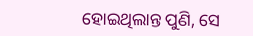ହୋଇଥିଲାନ୍ତ ପୁଣି, ସେ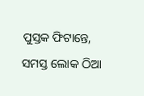ପୁସ୍ତକ ଫିଟାନ୍ତେ, ସମସ୍ତ ଲୋକ ଠିଆ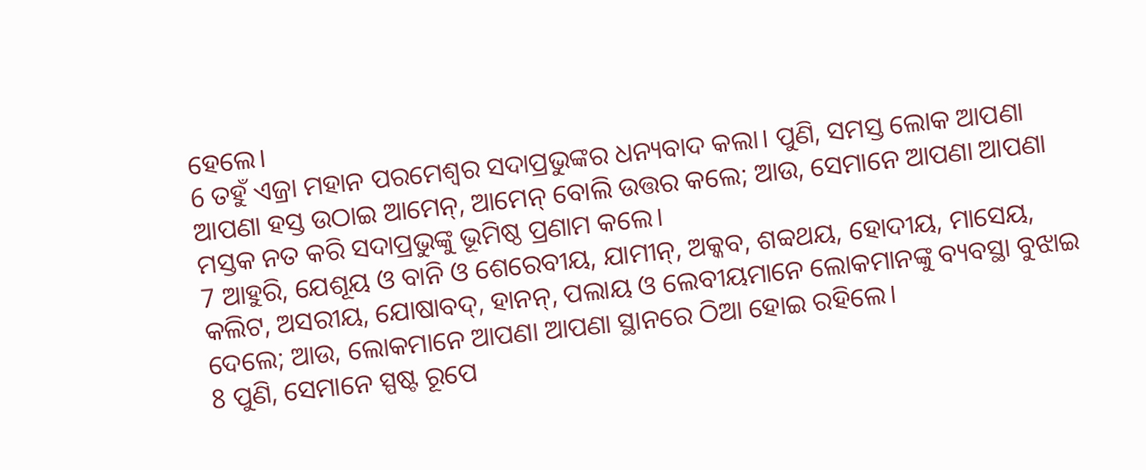ହେଲେ।
6 ତହୁଁ ଏଜ୍ରା ମହାନ ପରମେଶ୍ୱର ସଦାପ୍ରଭୁଙ୍କର ଧନ୍ୟବାଦ କଲା। ପୁଣି, ସମସ୍ତ ଲୋକ ଆପଣା ଆପଣା ହସ୍ତ ଉଠାଇ ଆମେନ୍, ଆମେନ୍ ବୋଲି ଉତ୍ତର କଲେ; ଆଉ, ସେମାନେ ଆପଣା ଆପଣା ମସ୍ତକ ନତ କରି ସଦାପ୍ରଭୁଙ୍କୁ ଭୂମିଷ୍ଠ ପ୍ରଣାମ କଲେ।
7 ଆହୁରି, ଯେଶୂୟ ଓ ବାନି ଓ ଶେରେବୀୟ, ଯାମୀନ୍, ଅକ୍କବ, ଶବ୍ବଥୟ, ହୋଦୀୟ, ମାସେୟ, କଲିଟ, ଅସରୀୟ, ଯୋଷାବଦ୍, ହାନନ୍, ପଲାୟ ଓ ଲେବୀୟମାନେ ଲୋକମାନଙ୍କୁ ବ୍ୟବସ୍ଥା ବୁଝାଇ ଦେଲେ; ଆଉ, ଲୋକମାନେ ଆପଣା ଆପଣା ସ୍ଥାନରେ ଠିଆ ହୋଇ ରହିଲେ।
8 ପୁଣି, ସେମାନେ ସ୍ପଷ୍ଟ ରୂପେ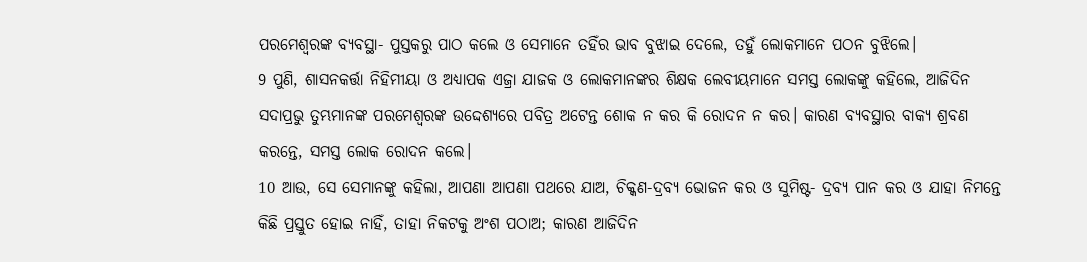ପରମେଶ୍ୱରଙ୍କ ବ୍ୟବସ୍ଥା- ପୁସ୍ତକରୁ ପାଠ କଲେ ଓ ସେମାନେ ତହିଁର ଭାବ ବୁଝାଇ ଦେଲେ, ତହୁଁ ଲୋକମାନେ ପଠନ ବୁଝିଲେ।
9 ପୁଣି, ଶାସନକର୍ତ୍ତା ନିହିମୀୟା ଓ ଅଧ୍ୟାପକ ଏଜ୍ରା ଯାଜକ ଓ ଲୋକମାନଙ୍କର ଶିକ୍ଷକ ଲେବୀୟମାନେ ସମସ୍ତ ଲୋକଙ୍କୁ କହିଲେ, ଆଜିଦିନ ସଦାପ୍ରଭୁ ତୁମ୍ଭମାନଙ୍କ ପରମେଶ୍ୱରଙ୍କ ଉଦ୍ଦେଶ୍ୟରେ ପବିତ୍ର ଅଟେନ୍ତ ଶୋକ ନ କର କି ରୋଦନ ନ କର। କାରଣ ବ୍ୟବସ୍ଥାର ବାକ୍ୟ ଶ୍ରବଣ କରନ୍ତେ, ସମସ୍ତ ଲୋକ ରୋଦନ କଲେ।
10 ଆଉ, ସେ ସେମାନଙ୍କୁ କହିଲା, ଆପଣା ଆପଣା ପଥରେ ଯାଅ, ଚିକ୍କଣ-ଦ୍ରବ୍ୟ ଭୋଜନ କର ଓ ସୁମିଷ୍ଟ- ଦ୍ରବ୍ୟ ପାନ କର ଓ ଯାହା ନିମନ୍ତେ କିଛି ପ୍ରସ୍ତୁତ ହୋଇ ନାହିଁ, ତାହା ନିକଟକୁ ଅଂଶ ପଠାଅ; କାରଣ ଆଜିଦିନ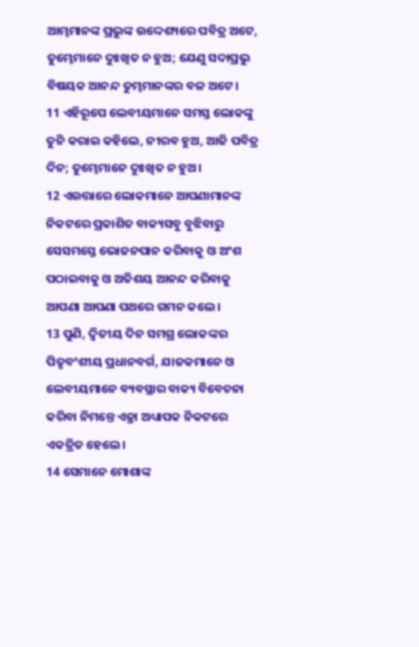ଆମ୍ଭମାନଙ୍କ ପ୍ରଭୁଙ୍କ ଉଦ୍ଦେଶ୍ୟରେ ପବିତ୍ର ଅଟେ, ତୁମ୍ଭେମାନେ ଦୁଃଖିତ ନ ହୁଅ; ଯେଣୁ ସଦାପ୍ରଭୁ ବିଷୟକ ଆନନ୍ଦ ତୁମ୍ଭମାନଙ୍କର ବଳ ଅଟେ।
11 ଏହିରୂପେ ଲେବୀୟମାନେ ସମସ୍ତ ଲୋକଙ୍କୁ ତୁନି କରାଇ କହିଲେ, ନୀରବ ହୁଅ, ଆଜି ପବିତ୍ର ଦିନ; ତୁମ୍ଭେମାନେ ଦୁଃଖିତ ନ ହୁଅ।
12 ଏଉତ୍ତାରେ ଲୋକମାନେ ଆପଣାମାନଙ୍କ ନିକଟରେ ପ୍ରକାଶିତ ବାକ୍ୟସବୁ ବୁଝିବାରୁ ସେସମସ୍ତେ ଭୋଜନପାନ କରିବାକୁ ଓ ଅଂଶ ପଠାଇବାକୁ ଓ ଅତିଶୟ ଆନନ୍ଦ କରିବାକୁ ଆପଣା ଆପଣା ପଥରେ ଗମନ କଲେ।
13 ପୁଣି, ଦ୍ୱିତୀୟ ଦିନ ସମଗ୍ର ଲୋକଙ୍କର ପିତୃବଂଶୀୟ ପ୍ରଧାନବର୍ଗ, ଯାଜକମାନେ ଓ ଲେବୀୟମାନେ ବ୍ୟବସ୍ଥାର ବାକ୍ୟ ବିବେଚନା କରିବା ନିମନ୍ତେ ଏଜ୍ରା ଅଧ୍ୟାପକ ନିକଟରେ ଏକତ୍ରିତ ହେଲେ।
14 ସେମାନେ ମୋଶାଙ୍କ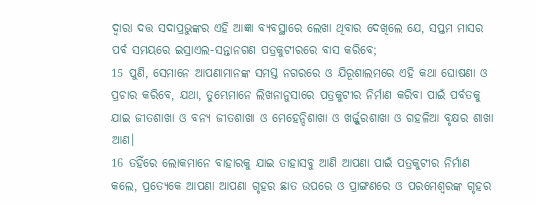ଦ୍ୱାରା ଦତ୍ତ ସଦାପ୍ରଭୁଙ୍କର ଏହି ଆଜ୍ଞା ବ୍ୟବସ୍ଥାରେ ଲେଖା ଥିବାର ଦେଖିଲେ ଯେ, ସପ୍ତମ ମାସର ପର୍ବ ସମୟରେ ଇସ୍ରାଏଲ-ସନ୍ତାନଗଣ ପତ୍ରକୁଟୀରରେ ବାସ କରିବେ;
15 ପୁଣି, ସେମାନେ ଆପଣାମାନଙ୍କ ସମସ୍ତ ନଗରରେ ଓ ଯିରୂଶାଲମରେ ଏହି କଥା ଘୋଷଣା ଓ ପ୍ରଚାର କରିବେ, ଯଥା, ତୁମ୍ଭେମାନେ ଲିଖନାନୁସାରେ ପତ୍ରକୁଟୀର ନିର୍ମାଣ କରିବା ପାଇଁ ପର୍ବତକୁ ଯାଇ ଜୀତଶାଖା ଓ ବନ୍ୟ ଜୀତଶାଖା ଓ ମେହେନ୍ଦିଶାଖା ଓ ଖର୍ଜ୍ଜୁରଶାଖା ଓ ଗହଳିଆ ବୃକ୍ଷର ଶାଖା ଆଣ।
16 ତହିଁରେ ଲୋକମାନେ ବାହାରକୁ ଯାଇ ତାହାସବୁ ଆଣି ଆପଣା ପାଇଁ ପତ୍ରକୁଟୀର ନିର୍ମାଣ କଲେ, ପ୍ରତ୍ୟେକେ ଆପଣା ଆପଣା ଗୃହର ଛାତ ଉପରେ ଓ ପ୍ରାଙ୍ଗଣରେ ଓ ପରମେଶ୍ୱରଙ୍କ ଗୃହର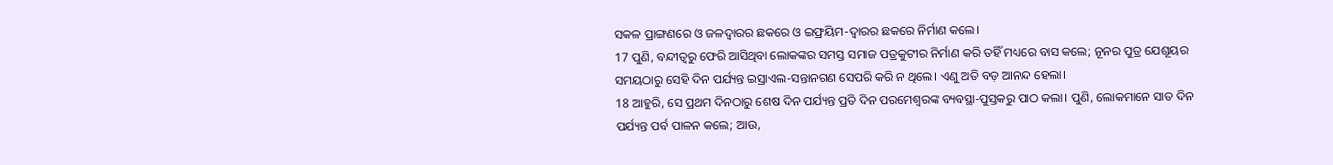ସକଳ ପ୍ରାଙ୍ଗଣରେ ଓ ଜଳଦ୍ୱାରର ଛକରେ ଓ ଇଫ୍ରୟିମ-ଦ୍ୱାରର ଛକରେ ନିର୍ମାଣ କଲେ।
17 ପୁଣି, ବନ୍ଦୀତ୍ୱରୁ ଫେରି ଆସିଥିବା ଲୋକଙ୍କର ସମସ୍ତ ସମାଜ ପତ୍ରକୁଟୀର ନିର୍ମାଣ କରି ତହିଁ ମଧ୍ୟରେ ବାସ କଲେ; ନୂନର ପୁତ୍ର ଯେଶୂୟର ସମୟଠାରୁ ସେହି ଦିନ ପର୍ଯ୍ୟନ୍ତ ଇସ୍ରାଏଲ-ସନ୍ତାନଗଣ ସେପରି କରି ନ ଥିଲେ। ଏଣୁ ଅତି ବଡ଼ ଆନନ୍ଦ ହେଲା।
18 ଆହୁରି, ସେ ପ୍ରଥମ ଦିନଠାରୁ ଶେଷ ଦିନ ପର୍ଯ୍ୟନ୍ତ ପ୍ରତି ଦିନ ପରମେଶ୍ୱରଙ୍କ ବ୍ୟବସ୍ଥା-ପୁସ୍ତକରୁ ପାଠ କଲା। ପୁଣି, ଲୋକମାନେ ସାତ ଦିନ ପର୍ଯ୍ୟନ୍ତ ପର୍ବ ପାଳନ କଲେ; ଆଉ,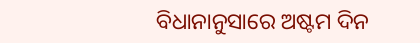ବିଧାନାନୁସାରେ ଅଷ୍ଟମ ଦିନ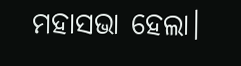ମହାସଭା ହେଲା।